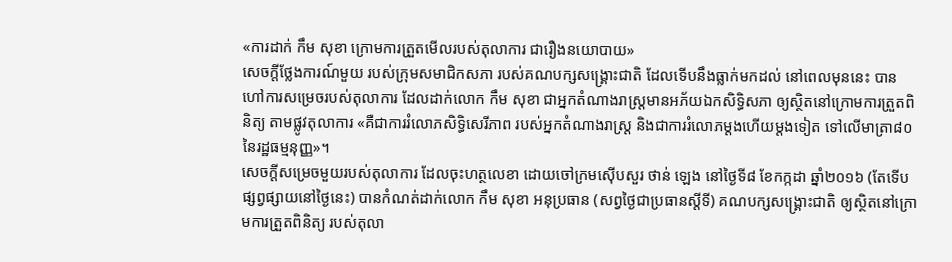«ការដាក់ កឹម សុខា ក្រោមការត្រួតមើលរបស់តុលាការ ជារឿងនយោបាយ»
សេចក្ដីថ្លែងការណ៍មួយ របស់ក្រុមសមាជិកសភា របស់គណបក្សសង្គ្រោះជាតិ ដែលទើបនឹងធ្លាក់មកដល់ នៅពេលមុននេះ បានហៅការសម្រេចរបស់តុលាការ ដែលដាក់លោក កឹម សុខា ជាអ្នកតំណាងរាស្ត្រមានអភ័យឯកសិទ្ធិសភា ឲ្យស្ថិតនៅក្រោមការត្រួតពិនិត្យ តាមផ្លូវតុលាការ «គឺជាការរំលោភសិទ្ធិសេរីភាព របស់អ្នកតំណាងរាស្ត្រ និងជាការរំលោភម្ដងហើយម្ដងទៀត ទៅលើមាត្រា៨០ នៃរដ្ឋធម្មនុញ្ញ»។
សេចក្ដីសម្រេចមួយរបស់តុលាការ ដែលចុះហត្ថលេខា ដោយចៅក្រមស៊ើបសួរ ថាន់ ឡេង នៅថ្ងៃទី៨ ខែកក្កដា ឆ្នាំ២០១៦ (តែទើបផ្សព្វផ្សាយនៅថ្ងៃនេះ) បានកំណត់ដាក់លោក កឹម សុខា អនុប្រធាន (សព្វថ្ងៃជាប្រធានស្ដីទី) គណបក្សសង្គ្រោះជាតិ ឲ្យស្ថិតនៅក្រោមការត្រួតពិនិត្យ របស់តុលា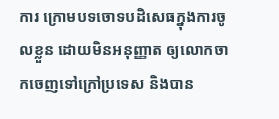ការ ក្រោមបទចោទបដិសេធក្នុងការចូលខ្លួន ដោយមិនអនុញ្ញាត ឲ្យលោកចាកចេញទៅក្រៅប្រទេស និងបាន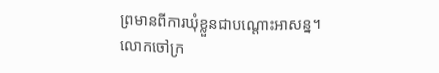ព្រមានពីការឃុំខ្លួនជាបណ្ដោះអាសន្ន។
លោកចៅក្រ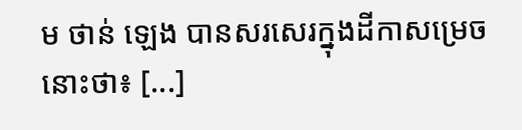ម ថាន់ ឡេង បានសរសេរក្នុងដីកាសម្រេចនោះថា៖ [...]